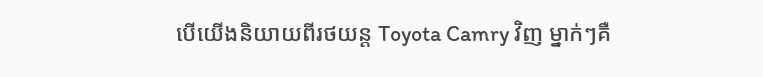បើយើងនិយាយពីរថយន្ត Toyota Camry វិញ ម្នាក់ៗគឺ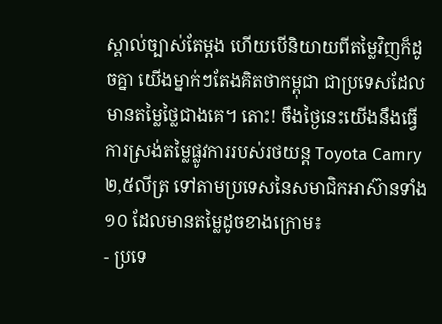ស្គាល់ច្បាស់តែម្តង ហើយបើនិយាយពីតម្លៃវិញក៏ដូចគ្នា យើងម្នាក់ៗតែងគិតថាកម្ពុជា ជាប្រទេសដែលមានតម្លៃថ្លៃជាងគេ។ តោះ! ចឹងថ្ងៃនេះយើងនឹងធ្វើការស្រង់តម្លៃផ្លូវការរបស់រថយន្ត Toyota Camry ២,៥លីត្រ ទៅតាមប្រទេសនៃសមាជិកអាស៊ានទាំង ១០ ដែលមានតម្លៃដូចខាងក្រោម៖
- ប្រទេ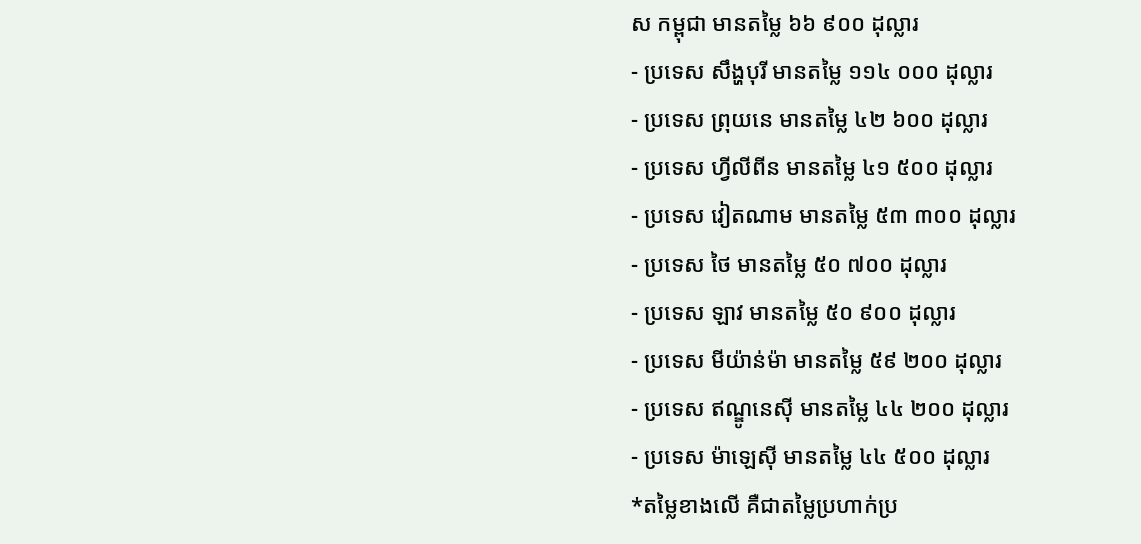ស កម្ពុជា មានតម្លៃ ៦៦ ៩០០ ដុល្លារ
- ប្រទេស សឹង្ហបុរី មានតម្លៃ ១១៤ ០០០ ដុល្លារ
- ប្រទេស ព្រុយនេ មានតម្លៃ ៤២ ៦០០ ដុល្លារ
- ប្រទេស ហ្វីលីពីន មានតម្លៃ ៤១ ៥០០ ដុល្លារ
- ប្រទេស វៀតណាម មានតម្លៃ ៥៣ ៣០០ ដុល្លារ
- ប្រទេស ថៃ មានតម្លៃ ៥០ ៧០០ ដុល្លារ
- ប្រទេស ឡាវ មានតម្លៃ ៥០ ៩០០ ដុល្លារ
- ប្រទេស មីយ៉ាន់ម៉ា មានតម្លៃ ៥៩ ២០០ ដុល្លារ
- ប្រទេស ឥណ្ឌូនេស៊ី មានតម្លៃ ៤៤ ២០០ ដុល្លារ
- ប្រទេស ម៉ាឡេស៊ី មានតម្លៃ ៤៤ ៥០០ ដុល្លារ
*តម្លៃខាងលើ គឺជាតម្លៃប្រហាក់ប្រ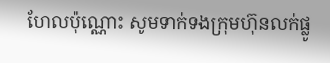ហែលប៉ុណ្ណោះ សូមទាក់ទងក្រុមហ៊ុនលក់ផ្លូ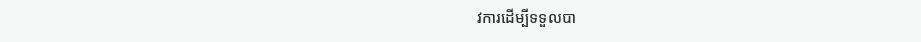វការដើម្បីទទួលបា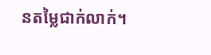នតម្លៃជាក់លាក់។